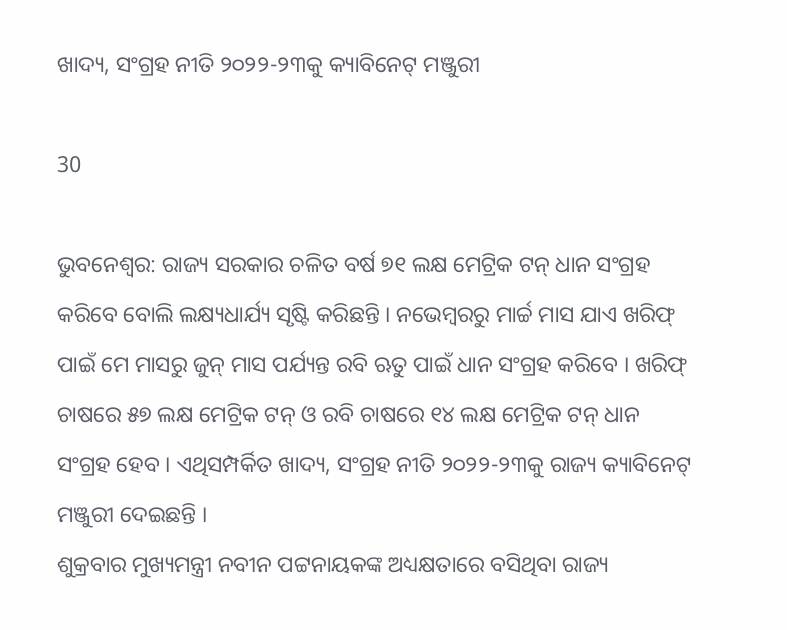ଖାଦ୍ୟ, ସଂଗ୍ରହ ନୀତି ୨୦୨୨-୨୩କୁ କ୍ୟାବିନେଟ୍ ମଞ୍ଜୁରୀ

30

ଭୁବନେଶ୍ୱର: ରାଜ୍ୟ ସରକାର ଚଳିତ ବର୍ଷ ୭୧ ଲକ୍ଷ ମେଟ୍ରିକ ଟନ୍ ଧାନ ସଂଗ୍ରହ କରିବେ ବୋଲି ଲକ୍ଷ୍ୟଧାର୍ଯ୍ୟ ସୃଷ୍ଟି କରିଛନ୍ତି । ନଭେମ୍ବରରୁ ମାର୍ଚ୍ଚ ମାସ ଯାଏ ଖରିଫ୍ ପାଇଁ ମେ ମାସରୁ ଜୁନ୍ ମାସ ପର୍ଯ୍ୟନ୍ତ ରବି ଋତୁ ପାଇଁ ଧାନ ସଂଗ୍ରହ କରିବେ । ଖରିଫ୍ ଚାଷରେ ୫୭ ଲକ୍ଷ ମେଟ୍ରିକ ଟନ୍ ଓ ରବି ଚାଷରେ ୧୪ ଲକ୍ଷ ମେଟ୍ରିକ ଟନ୍ ଧାନ ସଂଗ୍ରହ ହେବ । ଏଥିସମ୍ପର୍କିତ ଖାଦ୍ୟ, ସଂଗ୍ରହ ନୀତି ୨୦୨୨-୨୩କୁ ରାଜ୍ୟ କ୍ୟାବିନେଟ୍ ମଞ୍ଜୁରୀ ଦେଇଛନ୍ତି ।
ଶୁକ୍ରବାର ମୁଖ୍ୟମନ୍ତ୍ରୀ ନବୀନ ପଟ୍ଟନାୟକଙ୍କ ଅଧ୍ୟକ୍ଷତାରେ ବସିଥିବା ରାଜ୍ୟ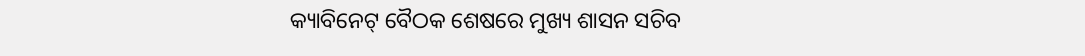କ୍ୟାବିନେଟ୍ ବୈଠକ ଶେଷରେ ମୁଖ୍ୟ ଶାସନ ସଚିବ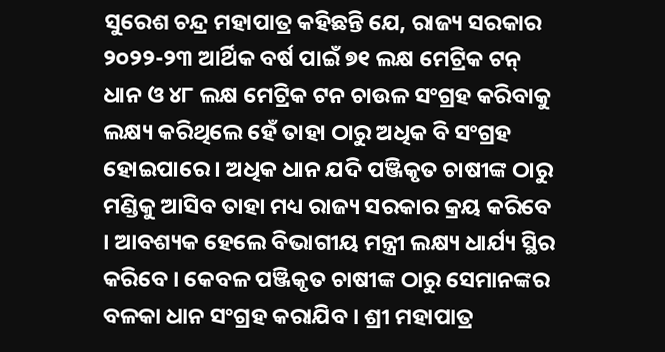ସୁରେଶ ଚନ୍ଦ୍ର ମହାପାତ୍ର କହିଛନ୍ତି ଯେ, ରାଜ୍ୟ ସରକାର ୨୦୨୨-୨୩ ଆର୍ଥିକ ବର୍ଷ ପାଇଁ ୭୧ ଲକ୍ଷ ମେଟ୍ରିକ ଟନ୍ ଧାନ ଓ ୪୮ ଲକ୍ଷ ମେଟ୍ରିକ ଟନ ଚାଉଳ ସଂଗ୍ରହ କରିବାକୁ ଲକ୍ଷ୍ୟ କରିଥିଲେ ହେଁ ତାହା ଠାରୁ ଅଧିକ ବି ସଂଗ୍ରହ ହୋଇପାରେ । ଅଧିକ ଧାନ ଯଦି ପଞ୍ଜିକୃତ ଚାଷୀଙ୍କ ଠାରୁ ମଣ୍ଡିକୁ ଆସିବ ତାହା ମଧ୍ୟ ରାଜ୍ୟ ସରକାର କ୍ରୟ କରିବେ । ଆବଶ୍ୟକ ହେଲେ ବିଭାଗୀୟ ମନ୍ତ୍ରୀ ଲକ୍ଷ୍ୟ ଧାର୍ଯ୍ୟ ସ୍ଥିର କରିବେ । କେବଳ ପଞ୍ଜିକୃତ ଚାଷୀଙ୍କ ଠାରୁ ସେମାନଙ୍କର ବଳକା ଧାନ ସଂଗ୍ରହ କରାଯିବ । ଶ୍ରୀ ମହାପାତ୍ର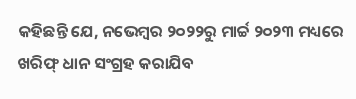କହିଛନ୍ତି ଯେ, ନଭେମ୍ବର ୨୦୨୨ରୁ ମାର୍ଚ୍ଚ ୨୦୨୩ ମଧ୍ୟରେ ଖରିଫ୍ ଧାନ ସଂଗ୍ରହ କରାଯିବ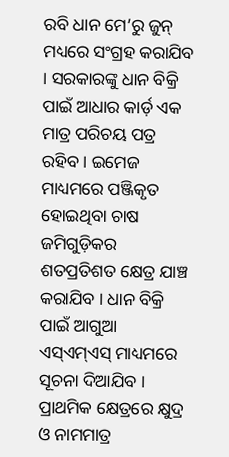ରବି ଧାନ ମେ’ରୁ ଜୁନ୍ ମଧ୍ୟରେ ସଂଗ୍ରହ କରାଯିବ । ସରକାରଙ୍କୁ ଧାନ ବିକ୍ରି ପାଇଁ ଆଧାର କାର୍ଡ଼ ଏକ ମାତ୍ର ପରିଚୟ ପତ୍ର ରହିବ । ଇମେଜ ମାଧ୍ୟମରେ ପଞ୍ଜିକୃତ ହୋଇଥିବା ଚାଷ ଜମିଗୁଡ଼ିକର ଶତପ୍ରତିଶତ କ୍ଷେତ୍ର ଯାଞ୍ଚ କରାଯିବ । ଧାନ ବିକ୍ରି ପାଇଁ ଆଗୁଆ ଏସ୍‌ଏମ୍‌ଏସ୍ ମାଧ୍ୟମରେ ସୂଚନା ଦିଆଯିବ । ପ୍ରାଥମିକ କ୍ଷେତ୍ରରେ କ୍ଷୁଦ୍ର ଓ ନାମମାତ୍ର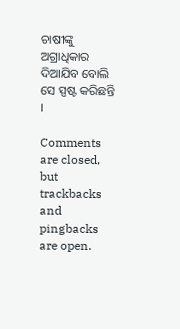ଚାଷୀଙ୍କୁ ଅଗ୍ରାଧିକାର ଦିଆଯିବ ବୋଲି ସେ ସ୍ପଷ୍ଟ କରିଛନ୍ତି ।

Comments are closed, but trackbacks and pingbacks are open.